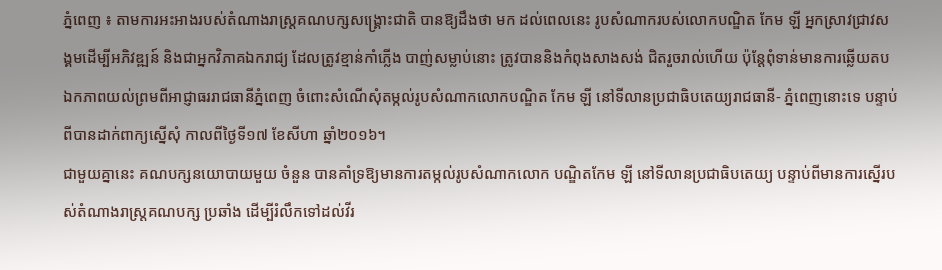ភ្នំពេញ ៖ តាមការអះអាងរបស់តំណាងរាស្ត្រគណបក្សសង្គ្រោះជាតិ បានឱ្យដឹងថា មក ដល់ពេលនេះ រូបសំណាករបស់លោកបណ្ឌិត កែម ឡី អ្នកស្រាវជ្រាវសង្គមដើម្បីអភិវឌ្ឍន៍ និងជាអ្នកវិភាគឯករាជ្យ ដែលត្រូវខ្មាន់កាំភ្លើង បាញ់សម្លាប់នោះ ត្រូវបាននិងកំពុងសាងសង់ ជិតរួចរាល់ហើយ ប៉ុន្តែពុំទាន់មានការឆ្លើយតប ឯកភាពយល់ព្រមពីអាជ្ញាធររាជធានីភ្នំពេញ ចំពោះសំណើសុំតម្កល់រូបសំណាកលោកបណ្ឌិត កែម ឡី នៅទីលានប្រជាធិបតេយ្យរាជធានី- ភ្នំពេញនោះទេ បន្ទាប់ពីបានដាក់ពាក្យស្នើសុំ កាលពីថ្ងៃទី១៧ ខែសីហា ឆ្នាំ២០១៦។
ជាមួយគ្នានេះ គណបក្សនយោបាយមួយ ចំនួន បានគាំទ្រឱ្យមានការតម្កល់រូបសំណាកលោក បណ្ឌិតកែម ឡី នៅទីលានប្រជាធិបតេយ្យ បន្ទាប់ពីមានការស្នើរបស់តំណាងរាស្ត្រគណបក្ស ប្រឆាំង ដើម្បីរំលឹកទៅដល់វីរ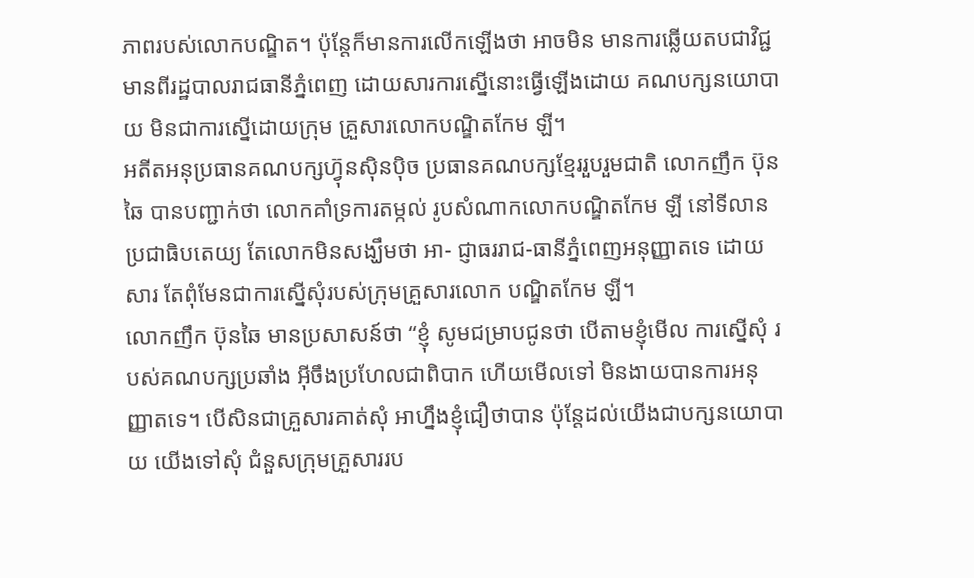ភាពរបស់លោកបណ្ឌិត។ ប៉ុន្តែក៏មានការលើកឡើងថា អាចមិន មានការឆ្លើយតបជាវិជ្ជមានពីរដ្ឋបាលរាជធានីភ្នំពេញ ដោយសារការស្នើនោះធ្វើឡើងដោយ គណបក្សនយោបាយ មិនជាការស្នើដោយក្រុម គ្រួសារលោកបណ្ឌិតកែម ឡី។
អតីតអនុប្រធានគណបក្សហ៊្វុនស៊ិនប៉ិច ប្រធានគណបក្សខ្មែររួបរួមជាតិ លោកញឹក ប៊ុនឆៃ បានបញ្ជាក់ថា លោកគាំទ្រការតម្កល់ រូបសំណាកលោកបណ្ឌិតកែម ឡី នៅទីលាន ប្រជាធិបតេយ្យ តែលោកមិនសង្ឃឹមថា អា- ជ្ញាធររាជ-ធានីភ្នំពេញអនុញ្ញាតទេ ដោយសារ តែពុំមែនជាការស្នើសុំរបស់ក្រុមគ្រួសារលោក បណ្ឌិតកែម ឡី។
លោកញឹក ប៊ុនឆៃ មានប្រសាសន៍ថា “ខ្ញុំ សូមជម្រាបជូនថា បើតាមខ្ញុំមើល ការស្នើសុំ របស់គណបក្សប្រឆាំង អ៊ីចឹងប្រហែលជាពិបាក ហើយមើលទៅ មិនងាយបានការអនុញ្ញាតទេ។ បើសិនជាគ្រួសារគាត់សុំ អាហ្នឹងខ្ញុំជឿថាបាន ប៉ុន្តែដល់យើងជាបក្សនយោបាយ យើងទៅសុំ ជំនួសក្រុមគ្រួសាររប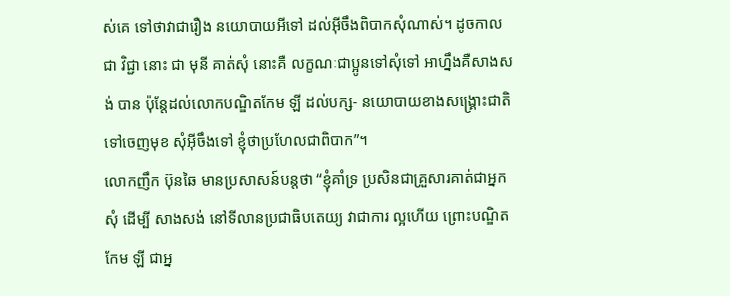ស់គេ ទៅថាវាជារឿង នយោបាយអីទៅ ដល់អ៊ីចឹងពិបាកសុំណាស់។ ដូចកាលជា វិជ្ជា នោះ ជា មុនី គាត់សុំ នោះគឺ លក្ខណៈជាប្អូនទៅសុំទៅ អាហ្នឹងគឺសាងសង់ បាន ប៉ុន្តែដល់លោកបណ្ឌិតកែម ឡី ដល់បក្ស- នយោបាយខាងសង្គ្រោះជាតិ ទៅចេញមុខ សុំអ៊ីចឹងទៅ ខ្ញុំថាប្រហែលជាពិបាក”។
លោកញឹក ប៊ុនឆៃ មានប្រសាសន៍បន្តថា “ខ្ញុំគាំទ្រ ប្រសិនជាគ្រួសារគាត់ជាអ្នកសុំ ដើម្បី សាងសង់ នៅទីលានប្រជាធិបតេយ្យ វាជាការ ល្អហើយ ព្រោះបណ្ឌិតកែម ឡី ជាអ្ន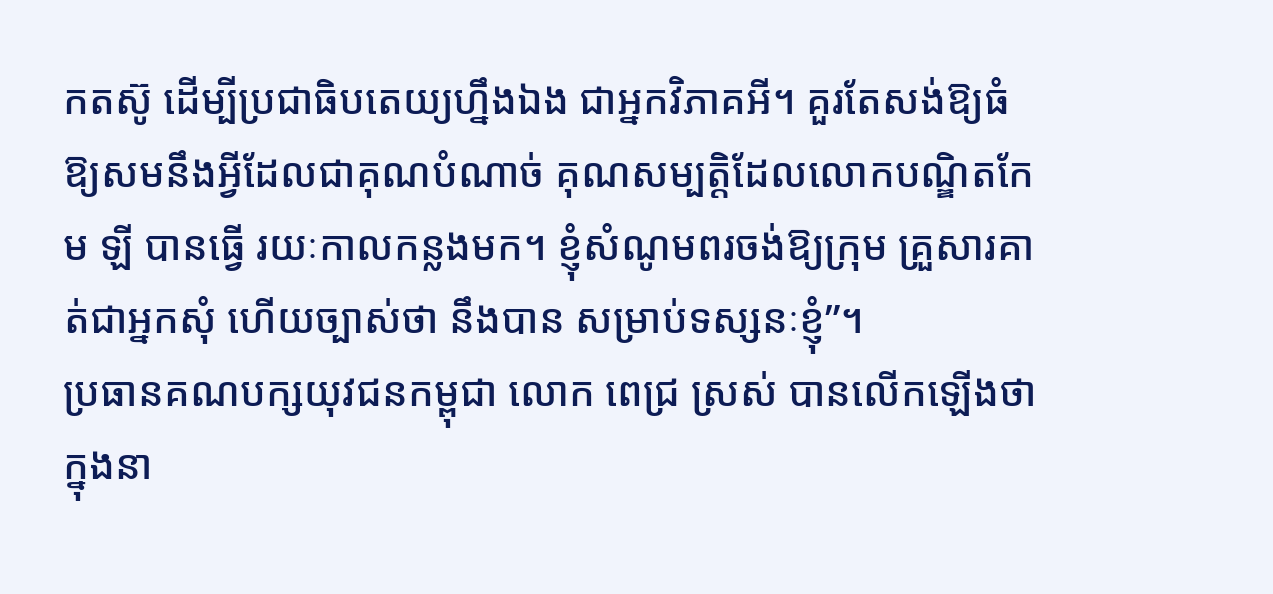កតស៊ូ ដើម្បីប្រជាធិបតេយ្យហ្នឹងឯង ជាអ្នកវិភាគអី។ គួរតែសង់ឱ្យធំ ឱ្យសមនឹងអ្វីដែលជាគុណបំណាច់ គុណសម្បត្តិដែលលោកបណ្ឌិតកែម ឡី បានធ្វើ រយៈកាលកន្លងមក។ ខ្ញុំសំណូមពរចង់ឱ្យក្រុម គ្រួសារគាត់ជាអ្នកសុំ ហើយច្បាស់ថា នឹងបាន សម្រាប់ទស្សនៈខ្ញុំ”។
ប្រធានគណបក្សយុវជនកម្ពុជា លោក ពេជ្រ ស្រស់ បានលើកឡើងថា ក្នុងនា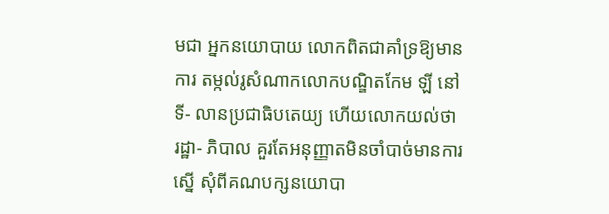មជា អ្នកនយោបាយ លោកពិតជាគាំទ្រឱ្យមានការ តម្កល់រូសំណាកលោកបណ្ឌិតកែម ឡី នៅទី- លានប្រជាធិបតេយ្យ ហើយលោកយល់ថា រដ្ឋា- ភិបាល គួរតែអនុញ្ញាតមិនចាំបាច់មានការស្នើ សុំពីគណបក្សនយោបា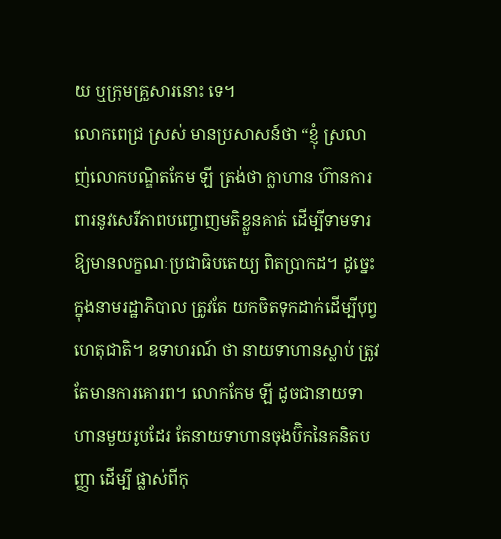យ ឬក្រុមគ្រួសារនោះ ទេ។
លោកពេជ្រ ស្រស់ មានប្រសាសន៍ថា “ខ្ញុំ ស្រលាញ់លោកបណ្ឌិតកែម ឡី ត្រង់ថា ក្លាហាន ហ៊ានការពារនូវសេរីភាពបញ្ចោញមតិខ្លួនគាត់ ដើម្បីទាមទារឱ្យមានលក្ខណៈប្រជាធិបតេយ្យ ពិតប្រាកដ។ ដូច្នេះក្នុងនាមរដ្ឋាភិបាល ត្រូវតែ យកចិតទុកដាក់ដើម្បីបុព្វហេតុជាតិ។ ឧទាហរណ៍ ថា នាយទាហានស្លាប់ ត្រូវតែមានការគោរព។ លោកកែម ឡី ដូចជានាយទាហានមួយរូបដែរ តែនាយទាហានចុងប៊ិកនៃគនិតបញ្ញា ដើម្បី ផ្លាស់ពីកុ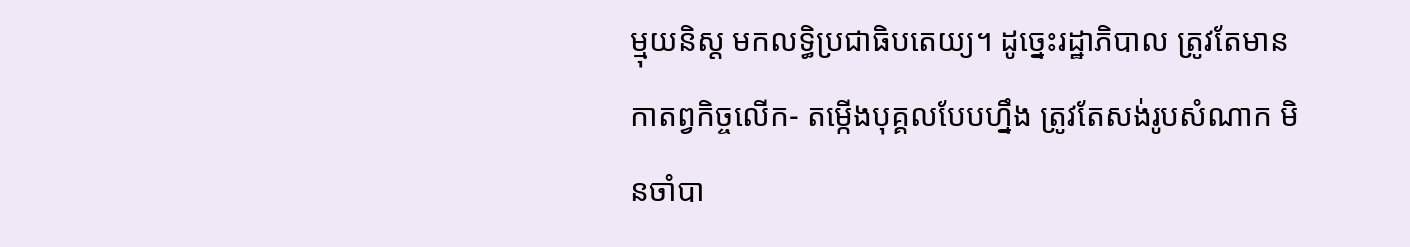ម្មុយនិស្ត មកលទ្ធិប្រជាធិបតេយ្យ។ ដូច្នេះរដ្ឋាភិបាល ត្រូវតែមានកាតព្វកិច្ចលើក- តម្កើងបុគ្គលបែបហ្នឹង ត្រូវតែសង់រូបសំណាក មិនចាំបា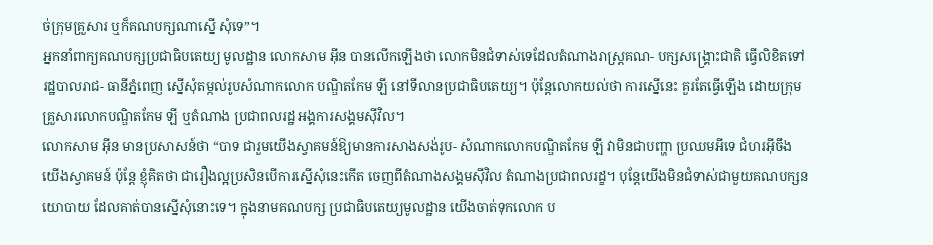ច់ក្រុមគ្រួសារ ឬក៏គណបក្សណាស្នើ សុំទេ”។
អ្នកនាំពាក្យគណបក្សប្រជាធិបតេយ្យ មូលដ្ឋាន លោកសាម អ៊ីន បានលើកឡើងថា លោកមិនជំទាស់ទេដែលតំណាងរាស្ត្រគណ- បក្សសង្គ្រោះជាតិ ធ្វើលិខិតទៅរដ្ឋបាលរាជ- ធានីភ្នំពេញ ស្នើសុំតម្កល់រូបសំណាកលោក បណ្ឌិតកែម ឡី នៅទីលានប្រជាធិបតេយ្យ។ ប៉ុន្តែលោកយល់ថា ការស្នើនេះ គួរតែធ្វើឡើង ដោយក្រុមគ្រួសារលោកបណ្ឌិតកែម ឡី ឬតំណាង ប្រជាពលរដ្ឋ អង្គការសង្គមស៊ីវិល។
លោកសាម អ៊ីន មានប្រសាសន៍ថា “បាទ ជារួមយើងស្វាគមន៍ឱ្យមានការសាងសង់រូប- សំណាកលោកបណ្ឌិតកែម ឡី វាមិនជាបញ្ហា ប្រឈមអីទេ ជំហរអ៊ីចឹងយើងស្វាគមន៍ ប៉ុន្តែ ខ្ញុំគិតថា ជារឿងល្អប្រសិនបើការស្នើសុំនេះកើត ចេញពីតំណាងសង្គមស៊ីវិល តំណាងប្រជាពលរដ្ខ។ បុន្តែយើងមិនជំទាស់ជាមួយគណបក្សនយោបាយ ដែលគាត់បានស្នើសុំនោះទេ។ ក្នុងនាមគណបក្ស ប្រជាធិបតេយ្យមូលដ្ឋាន យើងចាត់ទុកលោក ប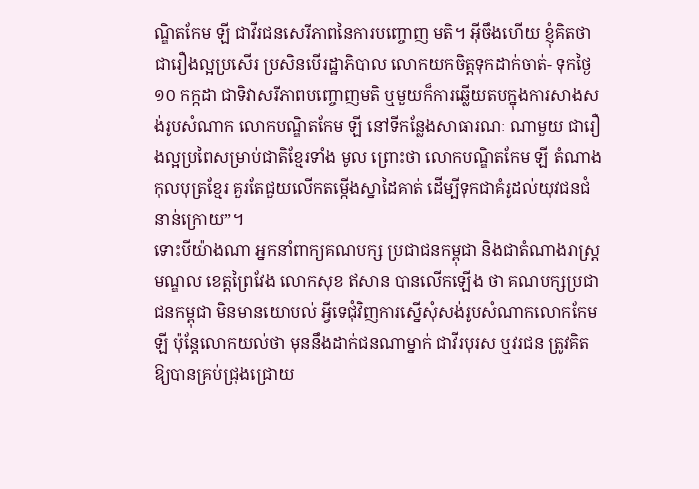ណ្ឌិតកែម ឡី ជាវីរជនសេរីភាពនៃការបញ្ចោញ មតិ។ អ៊ីចឹងហើយ ខ្ញុំគិតថា ជារឿងល្អប្រសើរ ប្រសិនបើរដ្ឋាភិបាល លោកយកចិត្តទុកដាក់ចាត់- ទុកថ្ងៃ១០ កក្កដា ជាទិវាសរីភាពបញ្ចោញមតិ ឬមួយក៏ការឆ្លើយតបក្នុងការសាងសង់រូបសំណាក លោកបណ្ឌិតកែម ឡី នៅទីកន្លែងសាធារណៈ ណាមួយ ជារឿងល្អប្រពៃសម្រាប់ជាតិខ្មែរទាំង មូល ព្រោះថា លោកបណ្ឌិតកែម ឡី តំណាង កុលបុត្រខ្មែរ គួរតែជួយលើកតម្កើងស្នាដៃគាត់ ដើម្បីទុកជាគំរូដល់យុវជនជំនាន់ក្រោយ”។
ទោះបីយ៉ាងណា អ្នកនាំពាក្យគណបក្ស ប្រជាជនកម្ពុជា និងជាតំណាងរាស្ត្រមណ្ឌល ខេត្តព្រៃវែង លោកសុខ ឥសាន បានលើកឡើង ថា គណបក្សប្រជាជនកម្ពុជា មិនមានយោបល់ អ្វីទេជុំវិញការស្នើសុំសង់រូបសំណាកលោកកែម ឡី ប៉ុន្តែលោកយល់ថា មុននឹងដាក់ជនណាម្នាក់ ជាវីរបុរស ឬវរជន ត្រូវគិតឱ្យបានគ្រប់ជ្រុងជ្រោយ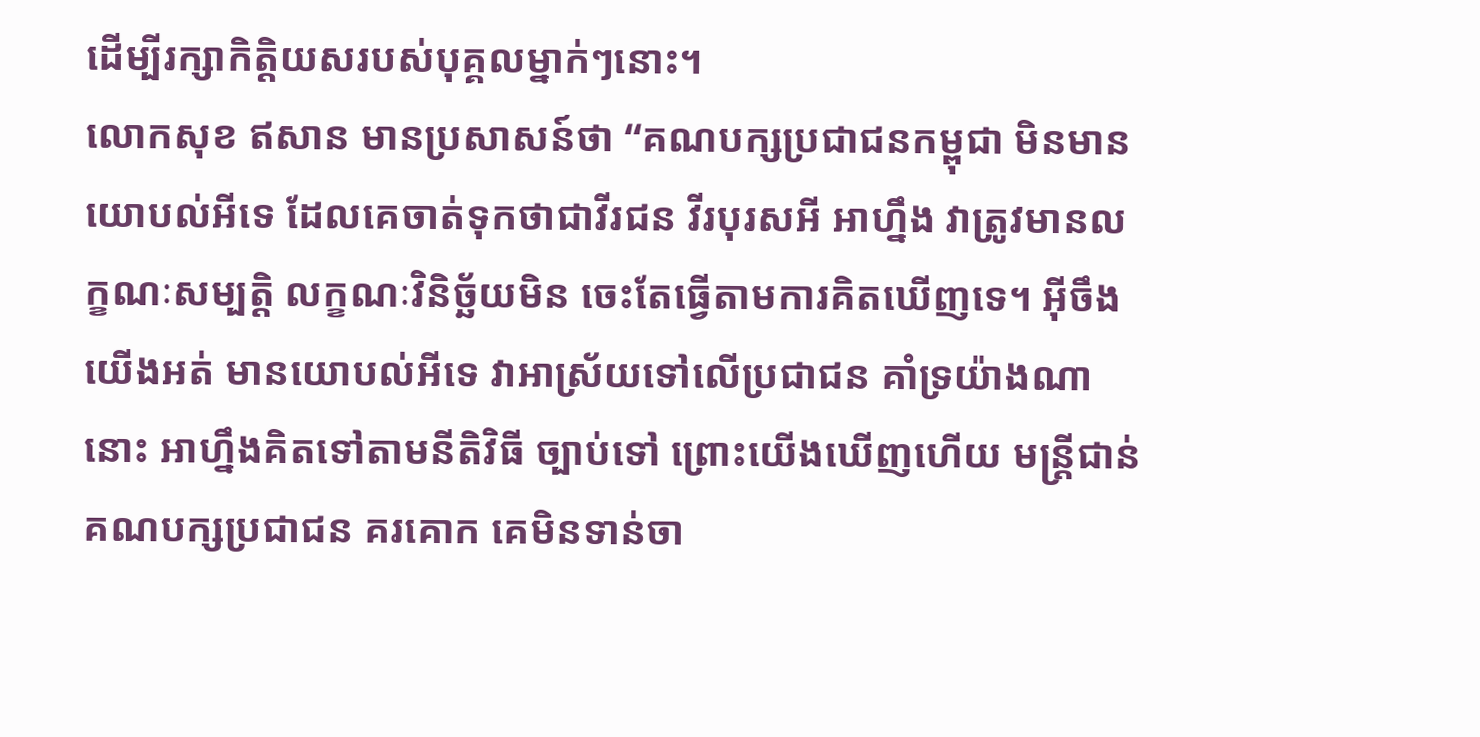ដើម្បីរក្សាកិត្តិយសរបស់បុគ្គលម្នាក់ៗនោះ។
លោកសុខ ឥសាន មានប្រសាសន៍ថា “គណបក្សប្រជាជនកម្ពុជា មិនមានយោបល់អីទេ ដែលគេចាត់ទុកថាជាវីរជន វីរបុរសអី អាហ្នឹង វាត្រូវមានលក្ខណៈសម្បត្តិ លក្ខណៈវិនិច្ឆ័យមិន ចេះតែធ្វើតាមការគិតឃើញទេ។ អ៊ីចឹងយើងអត់ មានយោបល់អីទេ វាអាស្រ័យទៅលើប្រជាជន គាំទ្រយ៉ាងណានោះ អាហ្នឹងគិតទៅតាមនីតិវិធី ច្បាប់ទៅ ព្រោះយើងឃើញហើយ មន្ត្រីជាន់ គណបក្សប្រជាជន គរគោក គេមិនទាន់ចា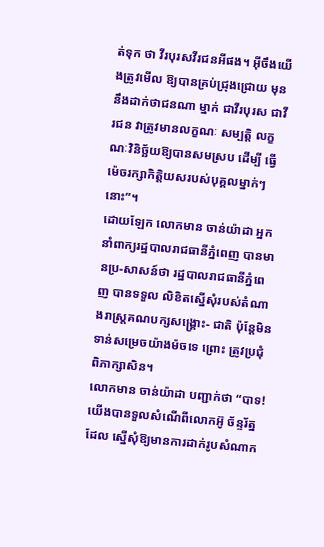ត់ទុក ថា វីរបុរសវីរជនអីផង។ អ៊ីចឹងយើងត្រូវមើល ឱ្យបានគ្រប់ជ្រុងជ្រោយ មុននឹងដាក់ថាជនណា ម្នាក់ ជាវីរបុរស ជាវីរជន វាត្រូវមានលក្ខណៈ សម្បត្តិ លក្ខណៈវិនិច្ឆ័យឱ្យបានសមស្រប ដើម្បី ធ្វើម៉េចរក្សាកិត្តិយសរបស់បុគ្គលម្នាក់ៗនោះ”។
ដោយឡែក លោកមាន ចាន់យ៉ាដា អ្នក នាំពាក្យរដ្ឋបាលរាជធានីភ្នំពេញ បានមានប្រ-សាសន៍ថា រដ្ឋបាលរាជធានីភ្នំពេញ បានទទួល លិខិតស្នើសុំរបស់តំណាងរាស្ត្រគណបក្សសង្គ្រោះ- ជាតិ ប៉ុន្តែមិនទាន់សម្រេចយ៉ាងម៉ចទេ ព្រោះ ត្រូវប្រជុំពិភាក្សាសិន។
លោកមាន ចាន់យ៉ាដា បញ្ជាក់ថា “បាទ! យើងបានទួលសំណើពីលោកអ៊ូ ច័ន្ទរ័ត្ន ដែល ស្នើសុំឱ្យមានការដាក់រូបសំណាក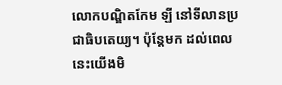លោកបណ្ឌិតកែម ឡី នៅទីលានប្រជាធិបតេយ្យ។ ប៉ុន្តែមក ដល់ពេលនេះយើងមិ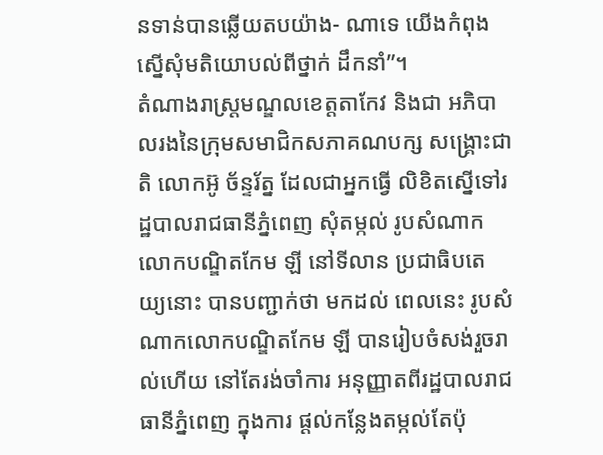នទាន់បានឆ្លើយតបយ៉ាង- ណាទេ យើងកំពុងស្នើសុំមតិយោបល់ពីថ្នាក់ ដឹកនាំ”។
តំណាងរាស្ត្រមណ្ឌលខេត្តតាកែវ និងជា អភិបាលរងនៃក្រុមសមាជិកសភាគណបក្ស សង្គ្រោះជាតិ លោកអ៊ូ ច័ន្ទរ័ត្ន ដែលជាអ្នកធ្វើ លិខិតស្នើទៅរដ្ឋបាលរាជធានីភ្នំពេញ សុំតម្កល់ រូបសំណាកលោកបណ្ឌិតកែម ឡី នៅទីលាន ប្រជាធិបតេយ្យនោះ បានបញ្ជាក់ថា មកដល់ ពេលនេះ រូបសំណាកលោកបណ្ឌិតកែម ឡី បានរៀបចំសង់រួចរាល់ហើយ នៅតែរង់ចាំការ អនុញ្ញាតពីរដ្ឋបាលរាជធានីភ្នំពេញ ក្នុងការ ផ្តល់កន្លែងតម្កល់តែប៉ុ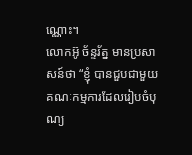ណ្ណោះ។
លោកអ៊ូ ច័ន្ទរ័ត្ន មានប្រសាសន៍ថា “ខ្ញុំ បានជួបជាមួយគណៈកម្មការដែលរៀបចំបុណ្យ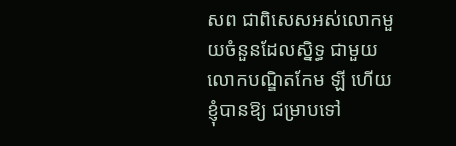សព ជាពិសេសអស់លោកមួយចំនួនដែលស្និទ្ធ ជាមួយលោកបណ្ឌិតកែម ឡី ហើយខ្ញុំបានឱ្យ ជម្រាបទៅ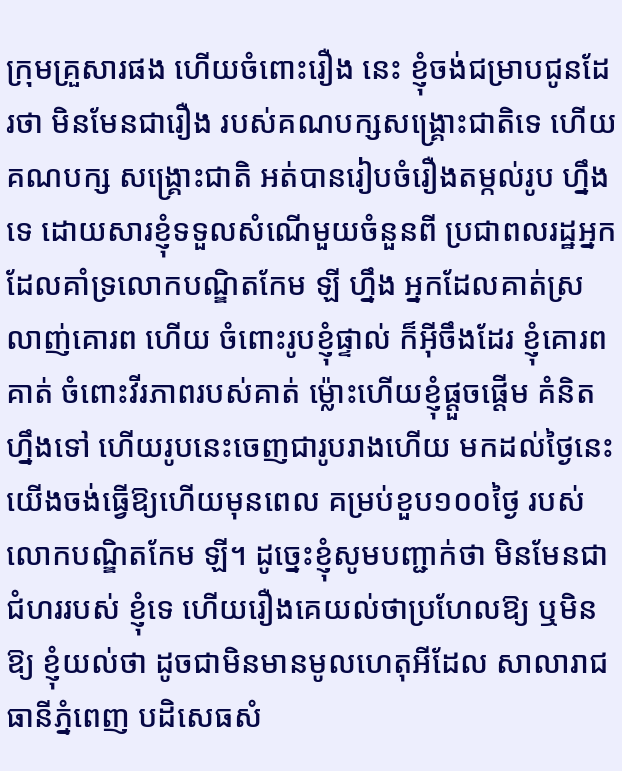ក្រុមគ្រួសារផង ហើយចំពោះរឿង នេះ ខ្ញុំចង់ជម្រាបជូនដែរថា មិនមែនជារឿង របស់គណបក្សសង្គ្រោះជាតិទេ ហើយគណបក្ស សង្គ្រោះជាតិ អត់បានរៀបចំរឿងតម្កល់រូប ហ្នឹងទេ ដោយសារខ្ញុំទទួលសំណើមួយចំនួនពី ប្រជាពលរដ្ឋអ្នកដែលគាំទ្រលោកបណ្ឌិតកែម ឡី ហ្នឹង អ្នកដែលគាត់ស្រលាញ់គោរព ហើយ ចំពោះរូបខ្ញុំផ្ទាល់ ក៏អ៊ីចឹងដែរ ខ្ញុំគោរពគាត់ ចំពោះវីរភាពរបស់គាត់ ម៉្លោះហើយខ្ញុំផ្តួចផ្តើម គំនិតហ្នឹងទៅ ហើយរូបនេះចេញជារូបរាងហើយ មកដល់ថ្ងៃនេះ យើងចង់ធ្វើឱ្យហើយមុនពេល គម្រប់ខួប១០០ថ្ងៃ របស់លោកបណ្ឌិតកែម ឡី។ ដូច្នេះខ្ញុំសូមបញ្ជាក់ថា មិនមែនជាជំហររបស់ ខ្ញុំទេ ហើយរឿងគេយល់ថាប្រហែលឱ្យ ឬមិន ឱ្យ ខ្ញុំយល់ថា ដូចជាមិនមានមូលហេតុអីដែល សាលារាជធានីភ្នំពេញ បដិសេធសំ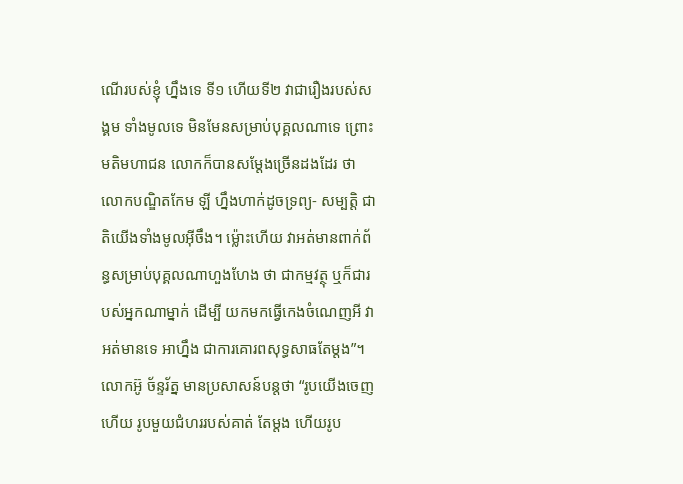ណើរបស់ខ្ញុំ ហ្នឹងទេ ទី១ ហើយទី២ វាជារឿងរបស់សង្គម ទាំងមូលទេ មិនមែនសម្រាប់បុគ្គលណាទេ ព្រោះ មតិមហាជន លោកក៏បានសម្តែងច្រើនដងដែរ ថា លោកបណ្ឌិតកែម ឡី ហ្នឹងហាក់ដូចទ្រព្យ- សម្បត្តិ ជាតិយើងទាំងមូលអ៊ីចឹង។ ម៉្លោះហើយ វាអត់មានពាក់ព័ន្ធសម្រាប់បុគ្គលណាហួងហែង ថា ជាកម្មវត្ថុ ឬក៏ជារបស់អ្នកណាម្នាក់ ដើម្បី យកមកធ្វើកេងចំណេញអី វាអត់មានទេ អាហ្នឹង ជាការគោរពសុទ្ធសាធតែម្តង”។
លោកអ៊ូ ច័ន្ទរ័ត្ន មានប្រសាសន៍បន្តថា “រូបយើងចេញហើយ រូបមួយជំហររបស់គាត់ តែម្តង ហើយរូប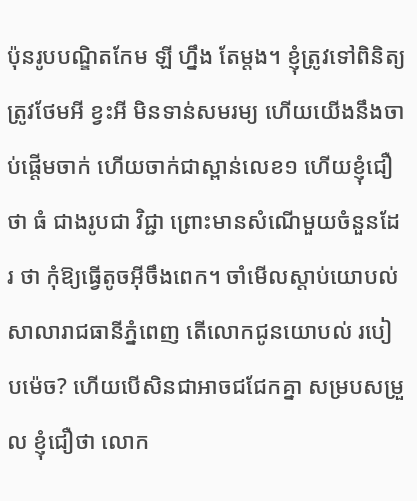ប៉ុនរូបបណ្ឌិតកែម ឡី ហ្នឹង តែម្តង។ ខ្ញុំត្រូវទៅពិនិត្យ ត្រូវថែមអី ខ្វះអី មិនទាន់សមរម្យ ហើយយើងនឹងចាប់ផ្តើមចាក់ ហើយចាក់ជាស្ពាន់លេខ១ ហើយខ្ញុំជឿថា ធំ ជាងរូបជា វិជ្ជា ព្រោះមានសំណើមួយចំនួនដែរ ថា កុំឱ្យធ្វើតូចអ៊ីចឹងពេក។ ចាំមើលស្តាប់យោបល់ សាលារាជធានីភ្នំពេញ តើលោកជូនយោបល់ របៀបម៉េច? ហើយបើសិនជាអាចជជែកគ្នា សម្របសម្រួល ខ្ញុំជឿថា លោក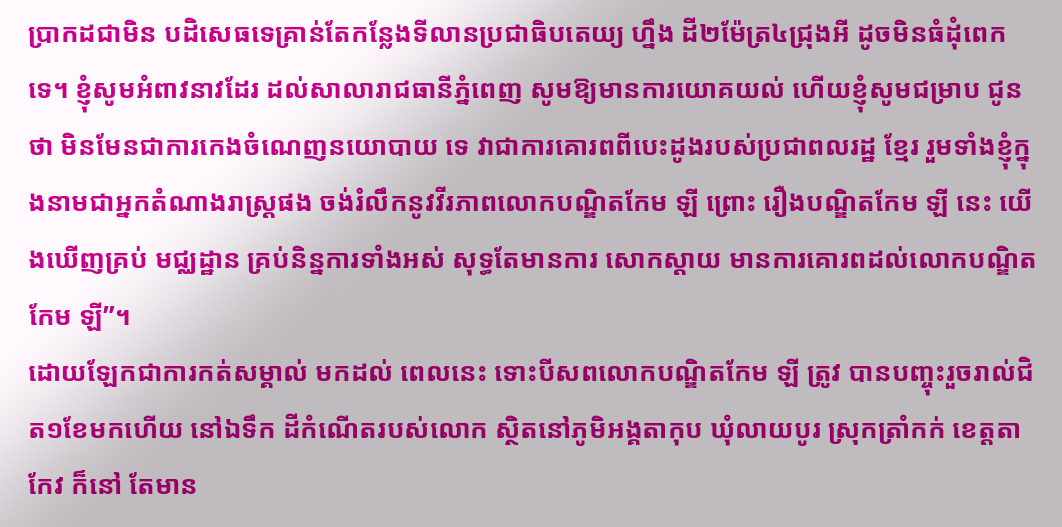ប្រាកដជាមិន បដិសេធទេគ្រាន់តែកន្លែងទីលានប្រជាធិបតេយ្យ ហ្នឹង ដី២ម៉ែត្រ៤ជ្រុងអី ដូចមិនធំដុំពេកទេ។ ខ្ញុំសូមអំពាវនាវដែរ ដល់សាលារាជធានីភ្នំពេញ សូមឱ្យមានការយោគយល់ ហើយខ្ញុំសូមជម្រាប ជូនថា មិនមែនជាការកេងចំណេញនយោបាយ ទេ វាជាការគោរពពីបេះដូងរបស់ប្រជាពលរដ្ឋ ខ្មែរ រួមទាំងខ្ញុំក្នុងនាមជាអ្នកតំណាងរាស្ត្រផង ចង់រំលឹកនូវវីរភាពលោកបណ្ឌិតកែម ឡី ព្រោះ រឿងបណ្ឌិតកែម ឡី នេះ យើងឃើញគ្រប់ មជ្ឈដ្ឋាន គ្រប់និន្នការទាំងអស់ សុទ្ធតែមានការ សោកស្តាយ មានការគោរពដល់លោកបណ្ឌិត កែម ឡី”។
ដោយឡែកជាការកត់សម្គាល់ មកដល់ ពេលនេះ ទោះបីសពលោកបណ្ឌិតកែម ឡី ត្រូវ បានបញ្ចុះរួចរាល់ជិត១ខែមកហើយ នៅឯទឹក ដីកំណើតរបស់លោក ស្ថិតនៅភូមិអង្គតាកុប ឃុំលាយបូរ ស្រុកត្រាំកក់ ខេត្តតាកែវ ក៏នៅ តែមាន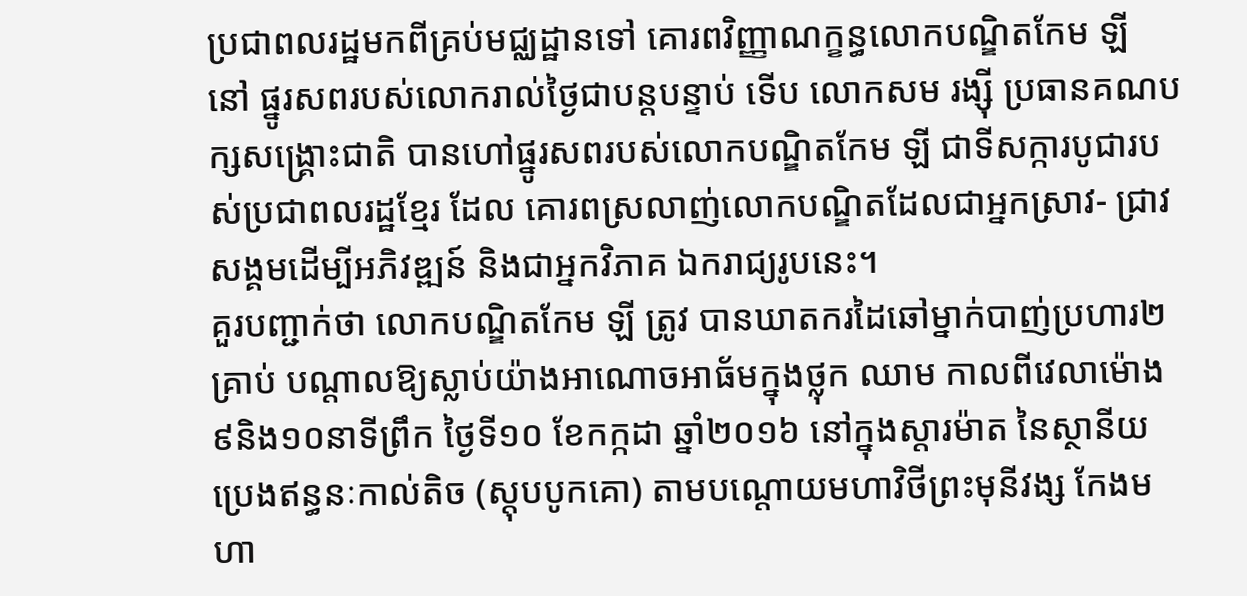ប្រជាពលរដ្ឋមកពីគ្រប់មជ្ឈដ្ឋានទៅ គោរពវិញ្ញាណក្ខន្ធលោកបណ្ឌិតកែម ឡី នៅ ផ្នូរសពរបស់លោករាល់ថ្ងៃជាបន្តបន្ទាប់ ទើប លោកសម រង្ស៊ី ប្រធានគណបក្សសង្គ្រោះជាតិ បានហៅផ្នូរសពរបស់លោកបណ្ឌិតកែម ឡី ជាទីសក្ការបូជារបស់ប្រជាពលរដ្ឋខ្មែរ ដែល គោរពស្រលាញ់លោកបណ្ឌិតដែលជាអ្នកស្រាវ- ជ្រាវសង្គមដើម្បីអភិវឌ្ឍន៍ និងជាអ្នកវិភាគ ឯករាជ្យរូបនេះ។
គួរបញ្ជាក់ថា លោកបណ្ឌិតកែម ឡី ត្រូវ បានឃាតករដៃឆៅម្នាក់បាញ់ប្រហារ២គ្រាប់ បណ្តាលឱ្យស្លាប់យ៉ាងអាណោចអាធ័មក្នុងថ្លុក ឈាម កាលពីវេលាម៉ោង៩និង១០នាទីព្រឹក ថ្ងៃទី១០ ខែកក្កដា ឆ្នាំ២០១៦ នៅក្នុងស្តារម៉ាត នៃស្ថានីយប្រេងឥន្ធនៈកាល់តិច (ស្តុបបូកគោ) តាមបណ្តោយមហាវិថីព្រះមុនីវង្ស កែងមហា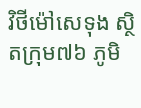វិថីម៉ៅសេទុង ស្ថិតក្រុម៧៦ ភូមិ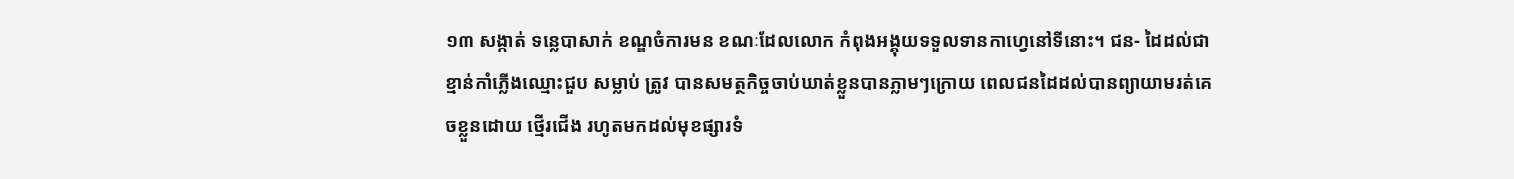១៣ សង្កាត់ ទន្លេបាសាក់ ខណ្ឌចំការមន ខណៈដែលលោក កំពុងអង្គុយទទួលទានកាហ្វេនៅទីនោះ។ ជន- ដៃដល់ជាខ្មាន់កាំភ្លើងឈ្មោះជួប សម្លាប់ ត្រូវ បានសមត្ថកិច្ចចាប់ឃាត់ខ្លួនបានភ្លាមៗក្រោយ ពេលជនដៃដល់បានព្យាយាមរត់គេចខ្លួនដោយ ថ្មើរជើង រហូតមកដល់មុខផ្សារទំ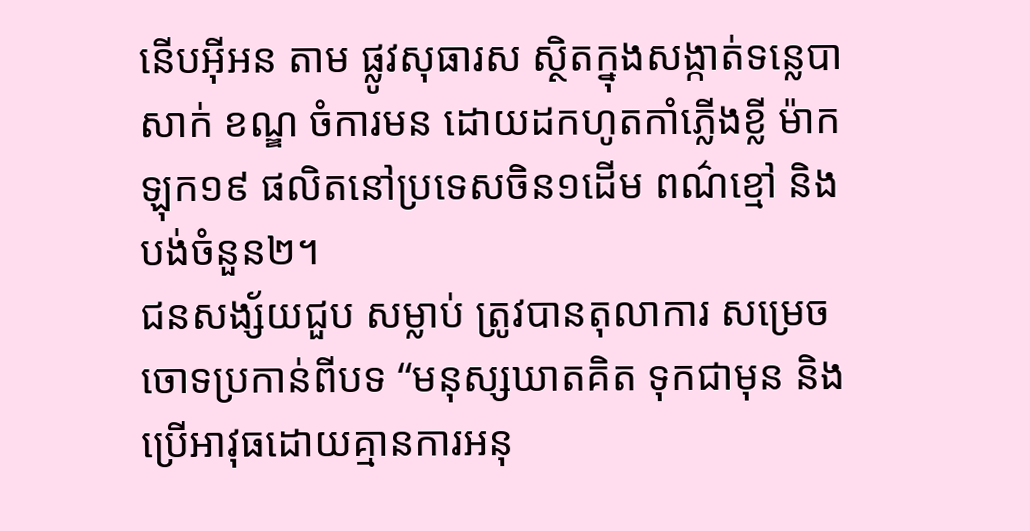នើបអ៊ីអន តាម ផ្លូវសុធារស ស្ថិតក្នុងសង្កាត់ទន្លេបាសាក់ ខណ្ឌ ចំការមន ដោយដកហូតកាំភ្លើងខ្លី ម៉ាកឡុក១៩ ផលិតនៅប្រទេសចិន១ដើម ពណ៌ខ្មៅ និង បង់ចំនួន២។
ជនសង្ស័យជួប សម្លាប់ ត្រូវបានតុលាការ សម្រេចចោទប្រកាន់ពីបទ “មនុស្សឃាតគិត ទុកជាមុន និងប្រើអាវុធដោយគ្មានការអនុ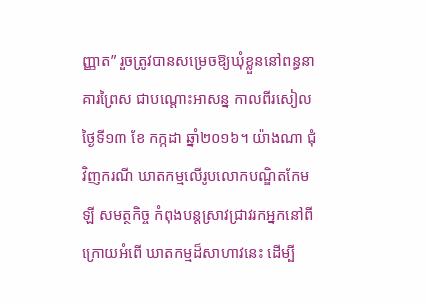ញ្ញាត” រួចត្រូវបានសម្រេចឱ្យឃុំខ្លួននៅពន្ធនាគារព្រៃស ជាបណ្តោះអាសន្ន កាលពីរសៀលថ្ងៃទី១៣ ខែ កក្កដា ឆ្នាំ២០១៦។ យ៉ាងណា ជុំវិញករណី ឃាតកម្មលើរូបលោកបណ្ឌិតកែម ឡី សមត្ថកិច្ច កំពុងបន្តស្រាវជ្រាវរកអ្នកនៅពីក្រោយអំពើ ឃាតកម្មដ៏សាហាវនេះ ដើម្បី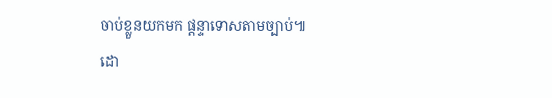ចាប់ខ្លួនយកមក ផ្តន្ទាទោសតាមច្បាប់៕
ដោ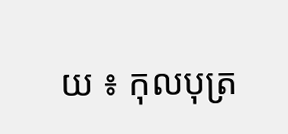យ ៖ កុលបុត្រ